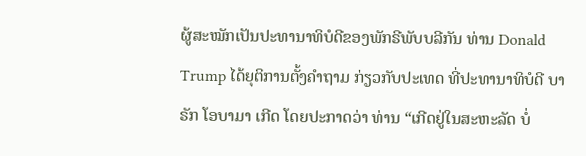ຜູ້ສະໝັກເປັນປະທານາທິບໍດີຂອງພັກຣີພັບບລີກັນ ທ່ານ Donald Trump ໄດ້ຍຸຕິການຕັ້ງຄຳຖາມ ກ່ຽວກັບປະເທດ ທີ່ປະທານາທິບໍດີ ບາຣັກ ໂອບາມາ ເກີດ ໂດຍປະກາດວ່າ ທ່ານ “ເກີດຢູ່ໃນສະຫະລັດ ບໍ່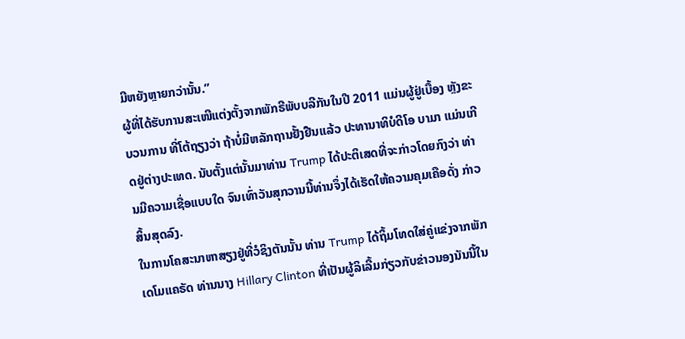ມີຫຍັງຫຼາຍກວ່ານັ້ນ.”
ຜູ້ທີ່ໄດ້ຮັບການສະເໜີແຕ່ງຕັ້ງຈາກພັກຣີພັບບລີກັນໃນປີ 2011 ແມ່ນຜູ້ຢູ່ເບື້ອງ ຫຼັງຂະບວນການ ທີ່ໂຕ້ຖຽງວ່າ ຖ້າບໍ່ມີຫລັກຖານຢັ້ງຢືນແລ້ວ ປະທານາທິບໍດີໂອ ບາມາ ແມ່ນເກີດຢູ່ຕ່າງປະເທດ. ນັບຕັ້ງແຕ່ນັ້ນມາທ່ານ Trump ໄດ້ປະຕິເສດທີ່ຈະກ່າວໂດຍກົງວ່າ ທ່ານມີຄວາມເຊື່ອແບບໃດ ຈົນເທົ່າວັນສຸກວານນີ້ທ່ານຈຶ່ງໄດ້ເຮັດໃຫ້ຄວາມຄຸມເຄືອດັ່ງ ກ່າວສິ້ນສຸດລົງ.
ໃນການໂຄສະນາຫາສຽງຢູ່ທີ່ວໍຊິງຕັນນັ້ນ ທ່ານ Trump ໄດ້ຖິ້ມໂທດໃສ່ຄູ່ແຂ່ງຈາກພັກເດໂມແຄຣັດ ທ່ານນາງ Hillary Clinton ທີ່ເປັນຜູ້ລິເລີ້ມກ່ຽວກັບຂ່າວນອງນັນນີ້ໃນ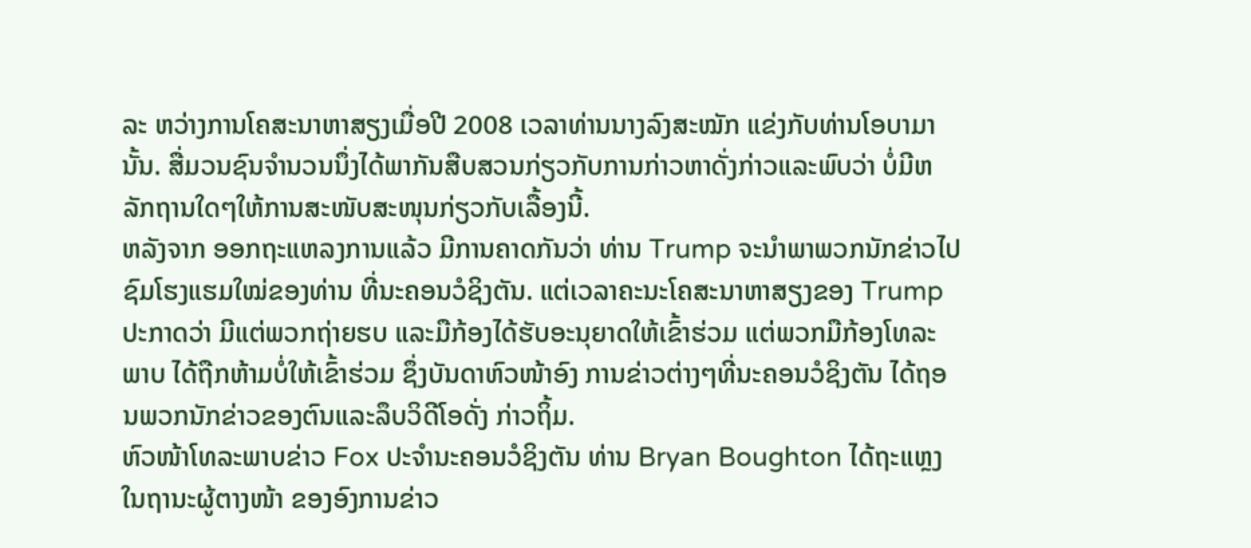ລະ ຫວ່າງການໂຄສະນາຫາສຽງເມື່ອປີ 2008 ເວລາທ່ານນາງລົງສະໝັກ ແຂ່ງກັບທ່ານໂອບາມານັ້ນ. ສື່ມວນຊົນຈຳນວນນຶ່ງໄດ້ພາກັນສືບສວນກ່ຽວກັບການກ່າວຫາດັ່ງກ່າວແລະພົບວ່າ ບໍ່ມີຫລັກຖານໃດໆໃຫ້ການສະໜັບສະໜຸນກ່ຽວກັບເລື້ອງນີ້.
ຫລັງຈາກ ອອກຖະແຫລງການແລ້ວ ມີການຄາດກັນວ່າ ທ່ານ Trump ຈະນຳພາພວກນັກຂ່າວໄປຊົມໂຮງແຮມໃໝ່ຂອງທ່ານ ທີ່ນະຄອນວໍຊິງຕັນ. ແຕ່ເວລາຄະນະໂຄສະນາຫາສຽງຂອງ Trump ປະກາດວ່າ ມີແຕ່ພວກຖ່າຍຮບ ແລະມືກ້ອງໄດ້ຮັບອະນຸຍາດໃຫ້ເຂົ້າຮ່ວມ ແຕ່ພວກມືກ້ອງໂທລະພາບ ໄດ້ຖືກຫ້າມບໍ່ໃຫ້ເຂົ້າຮ່ວມ ຊຶ່ງບັນດາຫົວໜ້າອົງ ການຂ່າວຕ່າງໆທີ່ນະຄອນວໍຊິງຕັນ ໄດ້ຖອນພວກນັກຂ່າວຂອງຕົນແລະລຶບວິດີໂອດັ່ງ ກ່າວຖິ້ມ.
ຫົວໜ້າໂທລະພາບຂ່າວ Fox ປະຈຳນະຄອນວໍຊິງຕັນ ທ່ານ Bryan Boughton ໄດ້ຖະແຫຼງໃນຖານະຜູ້ຕາງໜ້າ ຂອງອົງການຂ່າວ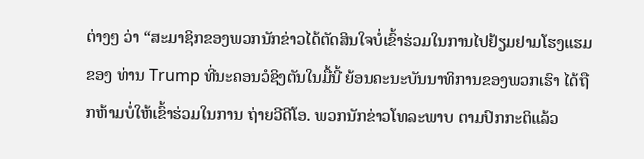ຕ່າງໆ ວ່າ “ສະມາຊິກຂອງພວກນັກຂ່າວໄດ້ຕັດສິນໃຈບໍ່ເຂົ້າຮ່ວມໃນການໄປຢ້ຽມຢາມໂຮງແຮມຂອງ ທ່ານ Trump ທີ່ນະຄອນວໍຊິງຕັນໃນມື້ນີ້ ຍ້ອນຄະນະບັນນາທິການຂອງພວກເຮົາ ໄດ້ຖືກຫ້າມບໍ່ໃຫ້ເຂົ້າຮ່ວມໃນການ ຖ່າຍວີດີໂອ. ພວກນັກຂ່າວໂທລະພາບ ຕາມປົກກະຕິແລ້ວ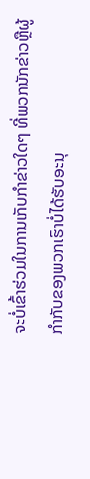ຈະບໍ່ເຂົ້າຮ່ວມໃນການເກັບກຳຂ່າວໃດໆ ທີ່ພວກນັກຂ່າວຫຼືຜູ້ກຳກັບຂອງພວກເຮົາບໍ່ໄດ້ຮັບອະນຸ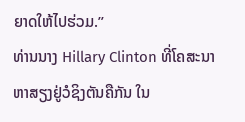ຍາດໃຫ້ໄປຮ່ວມ.”
ທ່ານນາງ Hillary Clinton ທີ່ໂຄສະນາຫາສຽງຢູ່ວໍຊິງຕັນຄືກັນ ໃນ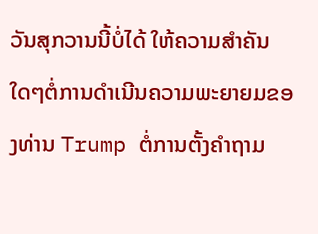ວັນສຸກວານນີ້ບໍ່ໄດ້ ໃຫ້ຄວາມສຳຄັນໃດໆຕໍ່ການດຳເນີນຄວາມພະຍາຍມຂອງທ່ານ Trump ຕໍ່ການຕັ້ງຄຳຖາມ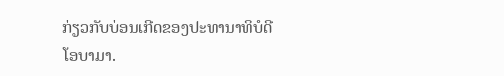ກ່ຽວກັບບ່ອນເກີດຂອງປະທານາທິບໍດີໂອບາມາ.